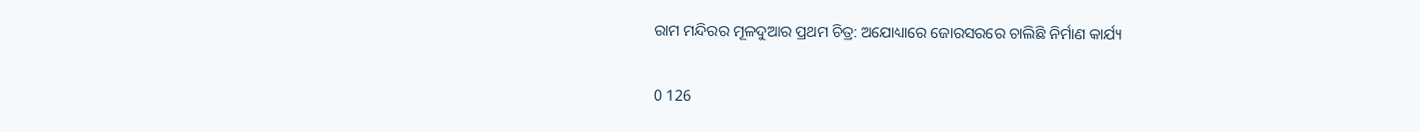ରାମ ମନ୍ଦିରର ମୂଳଦୁଆର ପ୍ରଥମ ଚିତ୍ର: ଅଯୋଧ୍ୟାରେ ଜୋରସରରେ ଚାଲିଛି ନିର୍ମାଣ କାର୍ଯ୍ୟ

0 126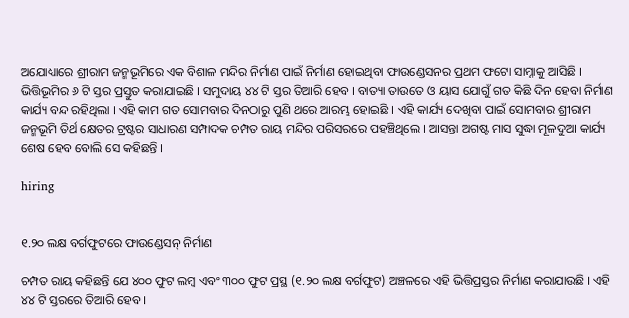ଅଯୋଧ୍ୟାରେ ଶ୍ରୀରାମ ଜନ୍ମଭୂମିରେ ଏକ ବିଶାଳ ମନ୍ଦିର ନିର୍ମାଣ ପାଇଁ ନିର୍ମାଣ ହୋଇଥିବା ଫାଉଣ୍ଡେସନର ପ୍ରଥମ ଫଟୋ ସାମ୍ନାକୁ ଆସିଛି । ଭିତ୍ତିଭୂମିର ୬ ଟି ସ୍ତର ପ୍ରସ୍ତୁତ କରାଯାଇଛି । ସମୁଦାୟ ୪୪ ଟି ସ୍ତର ତିଆରି ହେବ । ବାତ୍ୟା ତାଉତେ ଓ ୟାସ ଯୋଗୁଁ ଗତ କିଛି ଦିନ ହେବା ନିର୍ମାଣ କାର୍ଯ୍ୟ ବନ୍ଦ ରହିଥିଲା । ଏହି କାମ ଗତ ସୋମବାର ଦିନଠାରୁ ପୁଣି ଥରେ ଆରମ୍ଭ ହୋଇଛି । ଏହି କାର୍ଯ୍ୟ ଦେଖିବା ପାଇଁ ସୋମବାର ଶ୍ରୀରାମ ଜନ୍ମଭୂମି ତିର୍ଥ କ୍ଷେତର ଟ୍ରଷ୍ଟର ସାଧାରଣ ସମ୍ପାଦକ ଚମ୍ପତ ରାୟ ମନ୍ଦିର ପରିସରରେ ପହଞ୍ଚିଥିଲେ । ଆସନ୍ତା ଅଗଷ୍ଟ ମାସ ସୁଦ୍ଧା ମୂଳଦୁଆ କାର୍ଯ୍ୟ ଶେଷ ହେବ ବୋଲି ସେ କହିଛନ୍ତି ।

hiring


୧.୨୦ ଲକ୍ଷ ବର୍ଗଫୁଟରେ ଫାଉଣ୍ଡେସନ୍ ନିର୍ମାଣ

ଚମ୍ପତ ରାୟ କହିଛନ୍ତି ଯେ ୪୦୦ ଫୁଟ ଲମ୍ବ ଏବଂ ୩୦୦ ଫୁଟ ପ୍ରସ୍ଥ (୧.୨୦ ଲକ୍ଷ ବର୍ଗଫୁଟ) ଅଞ୍ଚଳରେ ଏହି ଭିତ୍ତିପ୍ରସ୍ତର ନିର୍ମାଣ କରାଯାଉଛି । ଏହି ୪୪ ଟି ସ୍ତରରେ ତିଆରି ହେବ ।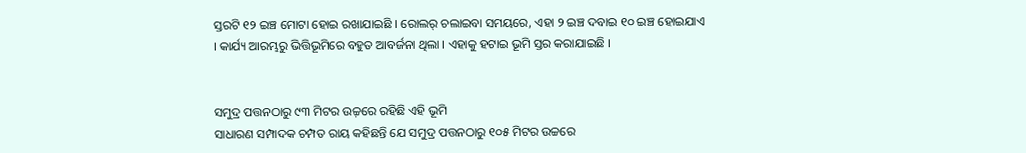ସ୍ତରଟି ୧୨ ଇଞ୍ଚ ମୋଟା ହୋଇ ରଖାଯାଇଛି । ରୋଲର୍ ଚଲାଇବା ସମୟରେ, ଏହା ୨ ଇଞ୍ଚ ଦବାଇ ୧୦ ଇଞ୍ଚ ହୋଇଯାଏ । କାର୍ଯ୍ୟ ଆରମ୍ଭରୁ ଭିତ୍ତିଭୂମିରେ ବହୁତ ଆବର୍ଜନା ଥିଲା । ଏହାକୁ ହଟାଇ ଭୂମି ସ୍ତର କରାଯାଇଛି ।


ସମୁଦ୍ର ପତ୍ତନଠାରୁ ୯୩ ମିଟର ଉଚ୍ଚ଼ରେ ରହିଛି ଏହି ଭୂମି
ସାଧାରଣ ସମ୍ପାଦକ ଚମ୍ପତ ରାୟ କହିଛନ୍ତି ଯେ ସମୁଦ୍ର ପତ୍ତନଠାରୁ ୧୦୫ ମିଟର ଉଚ୍ଚରେ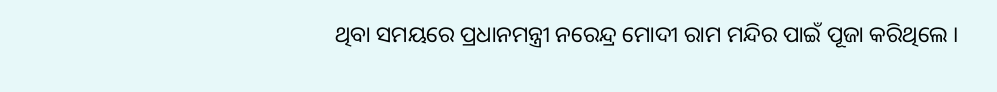ଥିବା ସମୟରେ ପ୍ରଧାନମନ୍ତ୍ରୀ ନରେନ୍ଦ୍ର ମୋଦୀ ରାମ ମନ୍ଦିର ପାଇଁ ପୂଜା କରିଥିଲେ ।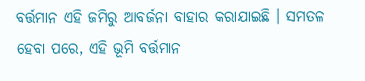ବର୍ତ୍ତମାନ ଏହି ଜମିରୁ ଆବର୍ଜନା ବାହାର କରାଯାଇଛି । ସମତଳ ହେବା ପରେ, ଏହି ଭୂମି ବର୍ତ୍ତମାନ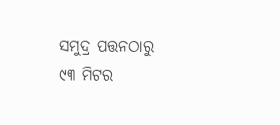ସମୁଦ୍ର ପତ୍ତନଠାରୁ ୯୩ ମିଟର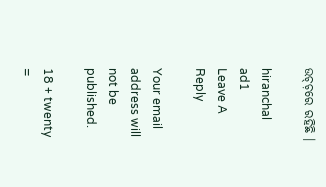ଉଚ୍ଚ଼ରେ ରହିଛି ।

hiranchal ad1
Leave A Reply

Your email address will not be published.

18 + twenty =